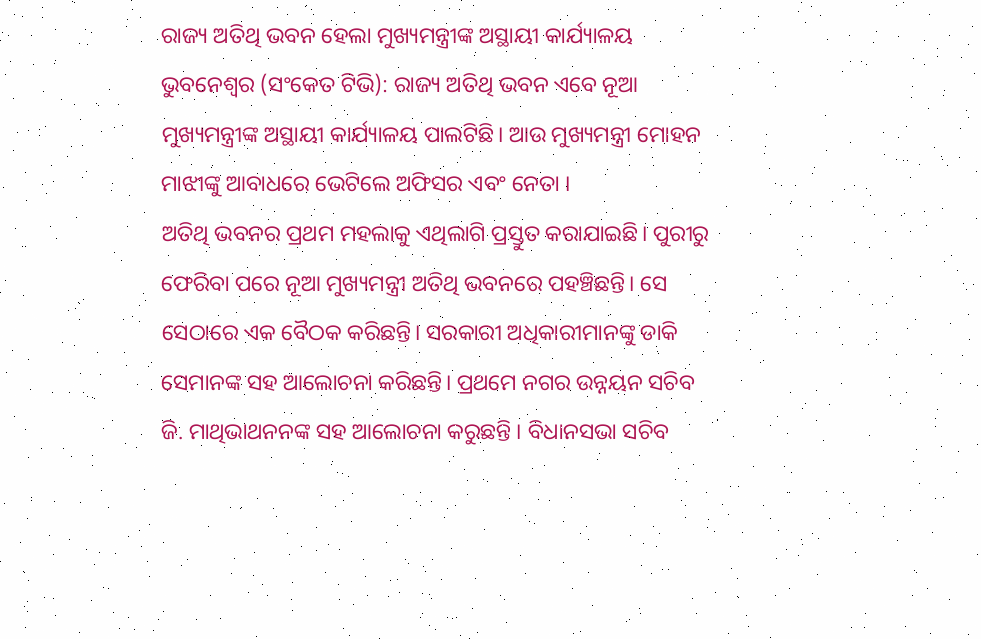ରାଜ୍ୟ ଅତିଥି ଭବନ ହେଲା ମୁଖ୍ୟମନ୍ତ୍ରୀଙ୍କ ଅସ୍ଥାୟୀ କାର୍ଯ୍ୟାଳୟ
ଭୁବନେଶ୍ୱର (ସଂକେତ ଟିଭି): ରାଜ୍ୟ ଅତିଥି ଭବନ ଏବେ ନୂଆ ମୁଖ୍ୟମନ୍ତ୍ରୀଙ୍କ ଅସ୍ଥାୟୀ କାର୍ଯ୍ୟାଳୟ ପାଲଟିଛି। ଆଉ ମୁଖ୍ୟମନ୍ତ୍ରୀ ମୋହନ ମାଝୀଙ୍କୁ ଆବାଧରେ ଭେଟିଲେ ଅଫିସର ଏବଂ ନେତା ।
ଅତିଥି ଭବନର ପ୍ରଥମ ମହଲାକୁ ଏଥିଲାଗି ପ୍ରସ୍ତୁତ କରାଯାଇଛି। ପୁରୀରୁ ଫେରିବା ପରେ ନୂଆ ମୁଖ୍ୟମନ୍ତ୍ରୀ ଅତିଥି ଭବନରେ ପହଞ୍ଚିଛନ୍ତି। ସେ ସେଠାରେ ଏକ ବୈଠକ କରିଛନ୍ତି। ସରକାରୀ ଅଧିକାରୀମାନଙ୍କୁ ଡାକି ସେମାନଙ୍କ ସହ ଆଲୋଚନା କରିଛନ୍ତି। ପ୍ରଥମେ ନଗର ଉନ୍ନୟନ ସଚିବ ଜି. ମାଥିଭାଥନନଙ୍କ ସହ ଆଲୋଚନା କରୁଛନ୍ତି । ବିଧାନସଭା ସଚିବ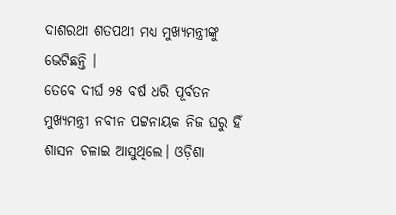ଦାଶରଥୀ ଶତପଥୀ ମଧ୍ୟ ମୁଖ୍ୟମନ୍ତ୍ରୀଙ୍କୁ ଭେଟିଛନ୍ତି ।
ତେବେ ଦୀର୍ଘ ୨୫ ବର୍ଷ ଧରି ପୂର୍ବତନ ମୁଖ୍ୟମନ୍ତ୍ରୀ ନବୀନ ପଟ୍ଟନାୟକ ନିଜ ଘରୁ ହିଁ ଶାସନ ଚଳାଇ ଆସୁଥିଲେ। ଓଡ଼ିଶା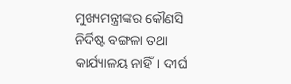ମୁଖ୍ୟମନ୍ତ୍ରୀଙ୍କର କୌଣସି ନିର୍ଦିଷ୍ଟ ବଙ୍ଗଳା ତଥା କାର୍ଯ୍ୟାଳୟ ନାହିଁ। ଦୀର୍ଘ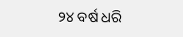୨୪ ବର୍ଷ ଧରି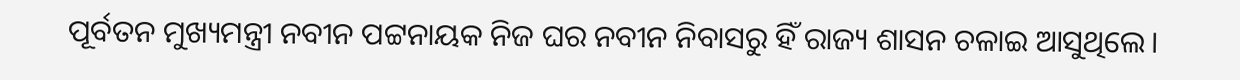ପୂର୍ବତନ ମୁଖ୍ୟମନ୍ତ୍ରୀ ନବୀନ ପଟ୍ଟନାୟକ ନିଜ ଘର ନବୀନ ନିବାସରୁ ହିଁ ରାଜ୍ୟ ଶାସନ ଚଳାଇ ଆସୁଥିଲେ।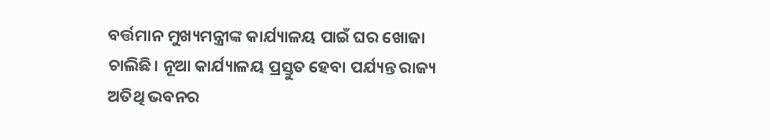ବର୍ତ୍ତମାନ ମୁଖ୍ୟମନ୍ତ୍ରୀଙ୍କ କାର୍ଯ୍ୟାଳୟ ପାଇଁ ଘର ଖୋଜା ଚାଲିଛି। ନୂଆ କାର୍ଯ୍ୟାଳୟ ପ୍ରସ୍ତୁତ ହେବା ପର୍ଯ୍ୟନ୍ତ ରାଜ୍ୟ ଅତିଥି ଭବନର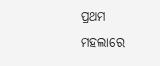ପ୍ରଥମ ମହଲାରେ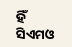ହିଁ ସିଏମଓ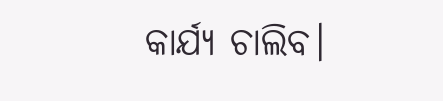କାର୍ଯ୍ୟ ଚାଲିବ।